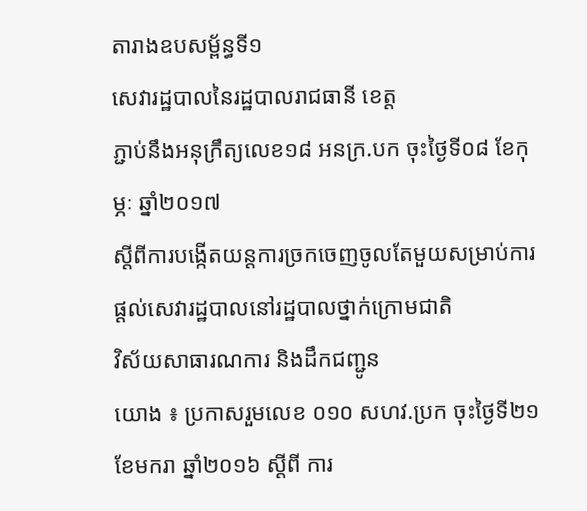តារាងឧបសម្ព័ន្ធទី១
សេវារដ្ឋបាលនៃរដ្ឋបាលរាជធានី ខេត្ត
ភ្ជាប់នឹងអនុក្រឹត្យលេខ១៨ អនក្រ.បក ចុះថ្ងៃទី០៨ ខែកុម្ភៈ ឆ្នាំ២០១៧
ស្ដីពីការបង្កើតយន្តការច្រកចេញចូលតែមួយសម្រាប់ការផ្តល់សេវារដ្ឋបាលនៅរដ្ឋបាលថ្នាក់ក្រោមជាតិ
វិស័យសាធារណការ និងដឹកជញ្ជូន
យោង ៖ ប្រកាសរួមលេខ ០១០ សហវ.ប្រក ចុះថ្ងៃទី២១ ខែមករា ឆ្នាំ២០១៦ ស្តីពី ការ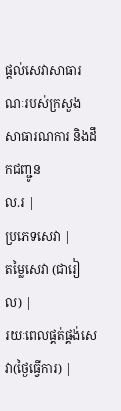ផ្តល់សេវាសាធារណៈរបស់ក្រសួងសាធារណការ និងដឹកជញ្ជូន
ល.រ |
ប្រភេទសេវា |
តម្លៃសេវា (ជារៀល) |
រយៈពេលផ្គត់ផ្គង់សេវា(ថ្ងៃធ្វើការ) |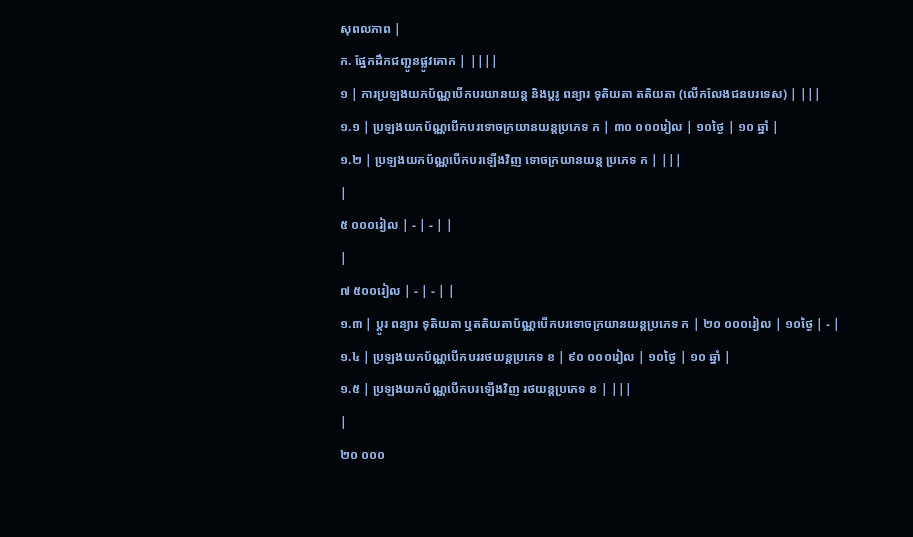សុពលភាព |
ក. ផ្នែកដឹកជញ្ជូនផ្លូវគោក | ||||
១ | ការប្រឡងយកប័ណ្ណបើកបរយានយន្ត និងប្តរូ ពន្យារ ទុតិយតា តតិយតា (លើកលែងជនបរទេស) | |||
១.១ | ប្រឡងយកប័ណ្ណបើកបរទោចក្រយានយន្តប្រភេទ ក | ៣០ ០០០រៀល | ១០ថ្ងៃ | ១០ ឆ្នាំ |
១.២ | ប្រឡងយកប័ណ្ណបើកបរឡើងវិញ ទោចក្រយានយន្ត ប្រភេទ ក | |||
|
៥ ០០០រៀល | - | - | |
|
៧ ៥០០រៀល | - | - | |
១.៣ | ប្តូរ ពន្យារ ទុតិយតា ឬតតិយតាប័ណ្ណបើកបរទោចក្រយានយន្តប្រភេទ ក | ២០ ០០០រៀល | ១០ថ្ងៃ | - |
១.៤ | ប្រឡងយកប័ណ្ណបើកបររថយន្តប្រភេទ ខ | ៩០ ០០០រៀល | ១០ថ្ងៃ | ១០ ឆ្នាំ |
១.៥ | ប្រឡងយកប័ណ្ណបើកបរឡើងវិញ រថយន្តប្រភេទ ខ | |||
|
២០ ០០០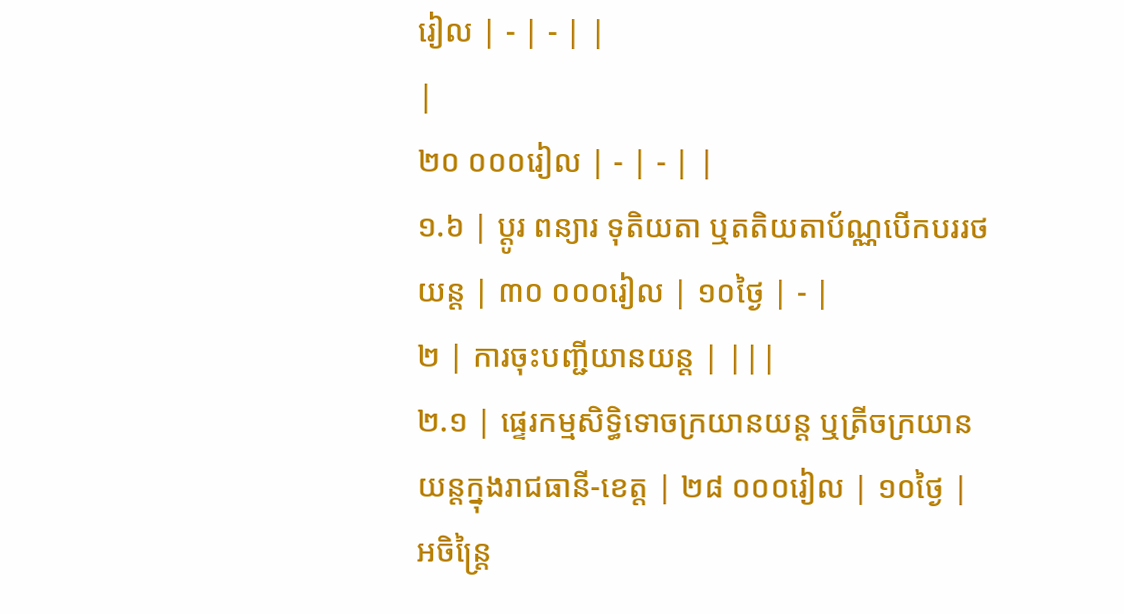រៀល | - | - | |
|
២០ ០០០រៀល | - | - | |
១.៦ | ប្តូរ ពន្យារ ទុតិយតា ឬតតិយតាប័ណ្ណបើកបររថយន្ត | ៣០ ០០០រៀល | ១០ថ្ងៃ | - |
២ | ការចុះបញ្ជីយានយន្ត | |||
២.១ | ផ្ទេរកម្មសិទ្ធិទោចក្រយានយន្ត ឬត្រីចក្រយានយន្តក្នុងរាជធានី-ខេត្ត | ២៨ ០០០រៀល | ១០ថ្ងៃ | អចិន្ត្រៃ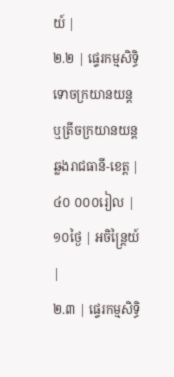យ៍ |
២.២ | ផ្ទេរកម្មសិទ្ធិទោចក្រយានយន្ត ឬត្រីចក្រយានយន្តឆ្លងរាជធានី-ខេត្ត | ៤០ ០០០រៀល | ១០ថ្ងៃ | អចិន្ត្រៃយ៍ |
២.៣ | ផ្ទេរកម្មសិទ្ធិ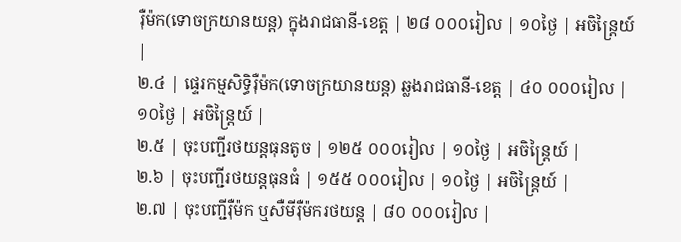រ៉ឺម៉ក(ទោចក្រយានយន្ត) ក្នុងរាជធានី-ខេត្ត | ២៨ ០០០រៀល | ១០ថ្ងៃ | អចិន្ត្រៃយ៍ |
២.៤ | ផ្ទេរកម្មសិទ្ធិរ៉ឺម៉ក(ទោចក្រយានយន្ត) ឆ្លងរាជធានី-ខេត្ត | ៤០ ០០០រៀល | ១០ថ្ងៃ | អចិន្ត្រៃយ៍ |
២.៥ | ចុះបញ្ជីរថយន្តធុនតូច | ១២៥ ០០០រៀល | ១០ថ្ងៃ | អចិន្ត្រៃយ៍ |
២.៦ | ចុះបញ្ជីរថយន្តធុនធំ | ១៥៥ ០០០រៀល | ១០ថ្ងៃ | អចិន្ត្រៃយ៍ |
២.៧ | ចុះបញ្ជីរ៉ឺម៉ក ឬសឺមីរ៉ឺម៉ករថយន្ត | ៨០ ០០០រៀល |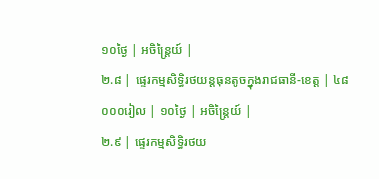១០ថ្ងៃ | អចិន្ត្រៃយ៍ |
២.៨ | ផ្ទេរកម្មសិទ្ធិរថយន្តធុនតូចក្នុងរាជធានី-ខេត្ត | ៤៨ ០០០រៀល | ១០ថ្ងៃ | អចិន្ត្រៃយ៍ |
២.៩ | ផ្ទេរកម្មសិទ្ធិរថយ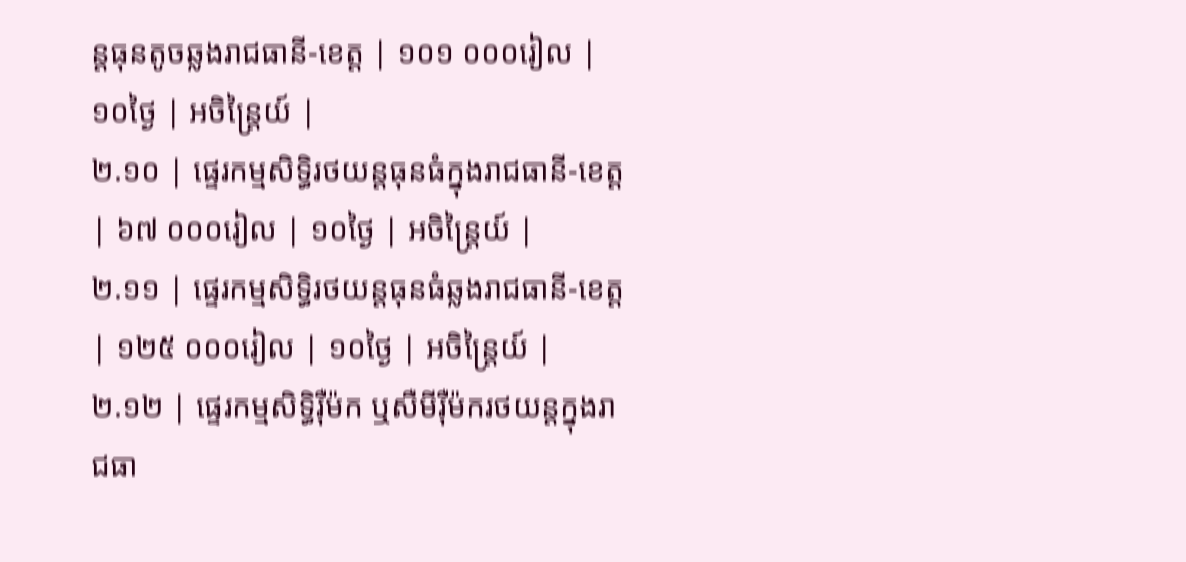ន្តធុនតូចឆ្លងរាជធានី-ខេត្ត | ១០១ ០០០រៀល | ១០ថ្ងៃ | អចិន្ត្រៃយ៍ |
២.១០ | ផ្ទេរកម្មសិទ្ធិរថយន្តធុនធំក្នុងរាជធានី-ខេត្ត | ៦៧ ០០០រៀល | ១០ថ្ងៃ | អចិន្ត្រៃយ៍ |
២.១១ | ផ្ទេរកម្មសិទ្ធិរថយន្តធុនធំឆ្លងរាជធានី-ខេត្ត | ១២៥ ០០០រៀល | ១០ថ្ងៃ | អចិន្ត្រៃយ៍ |
២.១២ | ផ្ទេរកម្មសិទ្ធិរ៉ឺម៉ក ឬសឺមីរ៉ឺម៉ករថយន្តក្នុងរាជធា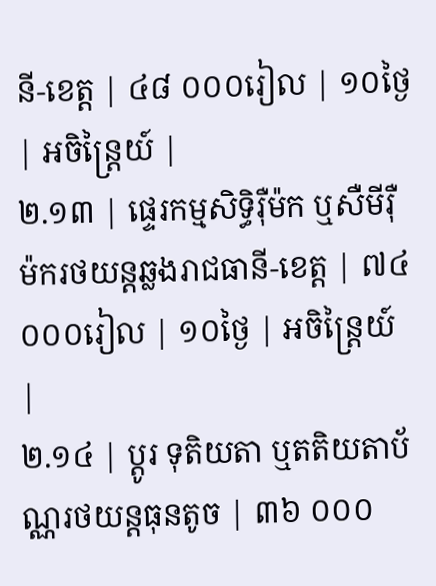នី-ខេត្ត | ៤៨ ០០០រៀល | ១០ថ្ងៃ | អចិន្ត្រៃយ៍ |
២.១៣ | ផ្ទេរកម្មសិទ្ធិរ៉ឺម៉ក ឬសឺមីរ៉ឺម៉ករថយន្តឆ្លងរាជធានី-ខេត្ត | ៧៤ ០០០រៀល | ១០ថ្ងៃ | អចិន្ត្រៃយ៍ |
២.១៤ | ប្តូរ ទុតិយតា ឬតតិយតាប័ណ្ណរថយន្តធុនតូច | ៣៦ ០០០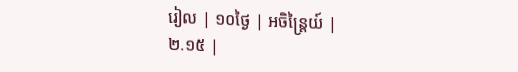រៀល | ១០ថ្ងៃ | អចិន្ត្រៃយ៍ |
២.១៥ |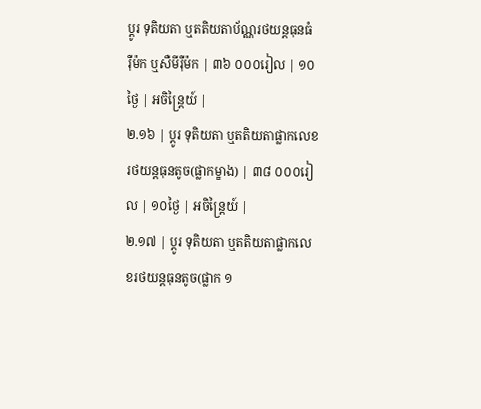ប្តូរ ទុតិយតា ឬតតិយតាប័ណ្ណរថយន្តធុនធំ រ៉ឺម៉ក ឬសឺមីរ៉ឺម៉ក | ៣៦ ០០០រៀល | ១០ថ្ងៃ | អចិន្ត្រៃយ៍ |
២.១៦ | ប្តូរ ទុតិយតា ឬតតិយតាផ្លាកលេខរថយន្តធុនតូច(ផ្លាកម្ខាង) | ៣៨ ០០០រៀល | ១០ថ្ងៃ | អចិន្ត្រៃយ៍ |
២.១៧ | ប្តូរ ទុតិយតា ឬតតិយតាផ្លាកលេខរថយន្តធុនតូច(ផ្លាក ១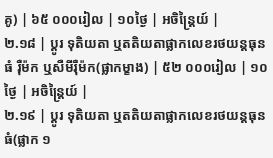គូ) | ៦៥ ០០០រៀល | ១០ថ្ងៃ | អចិន្ត្រៃយ៍ |
២.១៨ | ប្តូរ ទុតិយតា ឬតតិយតាផ្លាកលេខរថយន្តធុនធំ រ៉ឺម៉ក ឬសឺមីរ៉ឺម៉ក(ផ្លាកម្ខាង) | ៥២ ០០០រៀល | ១០ថ្ងៃ | អចិន្ត្រៃយ៍ |
២.១៩ | ប្តូរ ទុតិយតា ឬតតិយតាផ្លាកលេខរថយន្តធុនធំ(ផ្លាក ១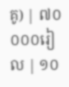គូ) | ៧០ ០០០រៀល | ១០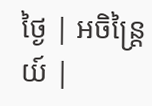ថ្ងៃ | អចិន្ត្រៃយ៍ |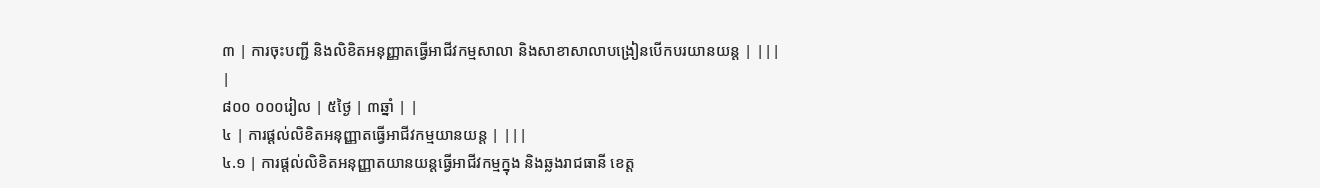៣ | ការចុះបញ្ជី និងលិខិតអនុញ្ញាតធ្វើអាជីវកម្មសាលា និងសាខាសាលាបង្រៀនបើកបរយានយន្ត | |||
|
៨០០ ០០០រៀល | ៥ថ្ងៃ | ៣ឆ្នាំ | |
៤ | ការផ្តល់លិខិតអនុញ្ញាតធ្វើអាជីវកម្មយានយន្ត | |||
៤.១ | ការផ្តល់លិខិតអនុញ្ញាតយានយន្តធ្វើអាជីវកម្មក្នុង និងឆ្លងរាជធានី ខេត្ត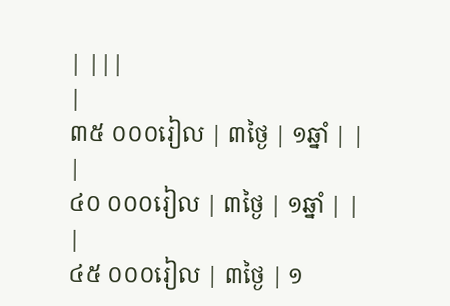| |||
|
៣៥ ០០០រៀល | ៣ថ្ងៃ | ១ឆ្នាំ | |
|
៤០ ០០០រៀល | ៣ថ្ងៃ | ១ឆ្នាំ | |
|
៤៥ ០០០រៀល | ៣ថ្ងៃ | ១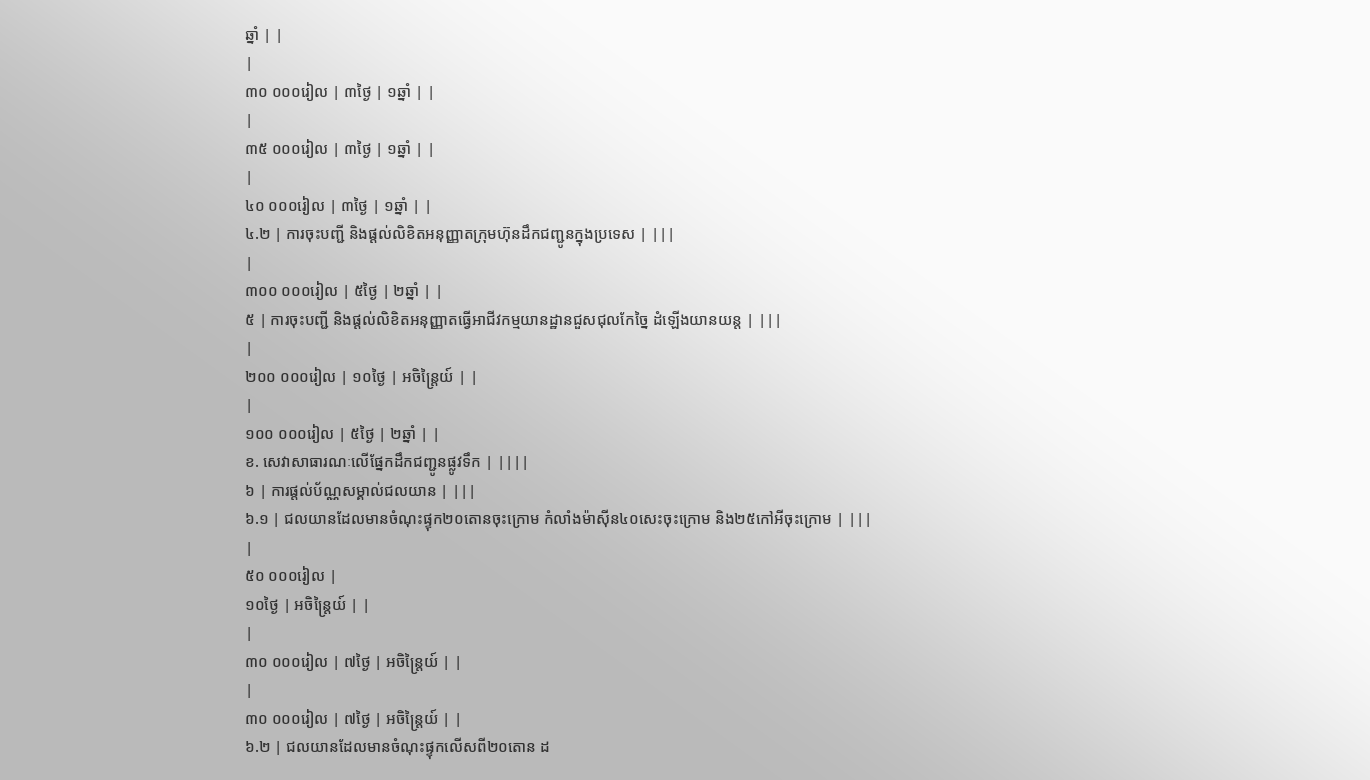ឆ្នាំ | |
|
៣០ ០០០រៀល | ៣ថ្ងៃ | ១ឆ្នាំ | |
|
៣៥ ០០០រៀល | ៣ថ្ងៃ | ១ឆ្នាំ | |
|
៤០ ០០០រៀល | ៣ថ្ងៃ | ១ឆ្នាំ | |
៤.២ | ការចុះបញ្ជី និងផ្តល់លិខិតអនុញ្ញាតក្រុមហ៊ុនដឹកជញ្ជូនក្នុងប្រទេស | |||
|
៣០០ ០០០រៀល | ៥ថ្ងៃ | ២ឆ្នាំ | |
៥ | ការចុះបញ្ជី និងផ្តល់លិខិតអនុញ្ញាតធ្វើអាជីវកម្មយានដ្ឋានជួសជុលកែច្នៃ ដំឡើងយានយន្ត | |||
|
២០០ ០០០រៀល | ១០ថ្ងៃ | អចិន្ត្រៃយ៍ | |
|
១០០ ០០០រៀល | ៥ថ្ងៃ | ២ឆ្នាំ | |
ខ. សេវាសាធារណៈលើផ្នែកដឹកជញ្ជូនផ្លូវទឹក | ||||
៦ | ការផ្តល់ប័ណ្ណសម្គាល់ជលយាន | |||
៦.១ | ជលយានដែលមានចំណុះផ្ទុក២០តោនចុះក្រោម កំលាំងម៉ាស៊ីន៤០សេះចុះក្រោម និង២៥កៅអីចុះក្រោម | |||
|
៥០ ០០០រៀល |
១០ថ្ងៃ | អចិន្ត្រៃយ៍ | |
|
៣០ ០០០រៀល | ៧ថ្ងៃ | អចិន្ត្រៃយ៍ | |
|
៣០ ០០០រៀល | ៧ថ្ងៃ | អចិន្ត្រៃយ៍ | |
៦.២ | ជលយានដែលមានចំណុះផ្ទុកលើសពី២០តោន ដ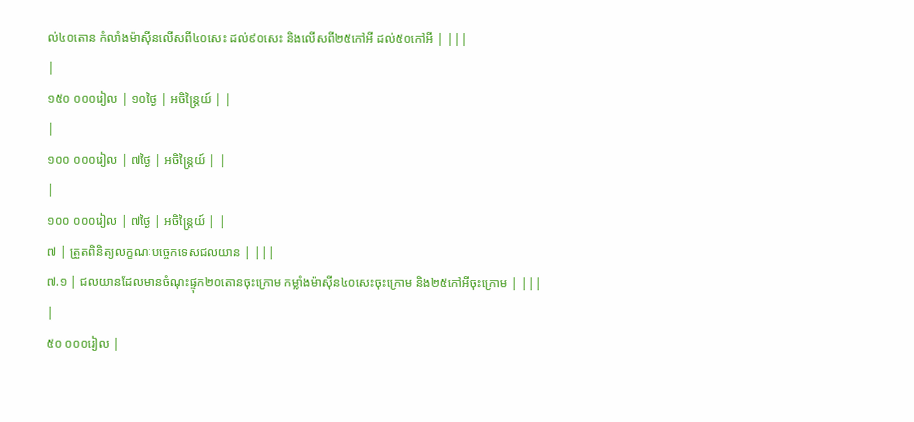ល់៤០តោន កំលាំងម៉ាស៊ីនលើសពី៤០សេះ ដល់៩០សេះ និងលើសពី២៥កៅអី ដល់៥០កៅអី | |||
|
១៥០ ០០០រៀល | ១០ថ្ងៃ | អចិន្ត្រៃយ៍ | |
|
១០០ ០០០រៀល | ៧ថ្ងៃ | អចិន្ត្រៃយ៍ | |
|
១០០ ០០០រៀល | ៧ថ្ងៃ | អចិន្ត្រៃយ៍ | |
៧ | ត្រួតពិនិត្យលក្ខណៈបច្ចេកទេសជលយាន | |||
៧.១ | ជលយានដែលមានចំណុះផ្ទុក២០តោនចុះក្រោម កម្លាំងម៉ាស៊ីន៤០សេះចុះក្រោម និង២៥កៅអីចុះក្រោម | |||
|
៥០ ០០០រៀល |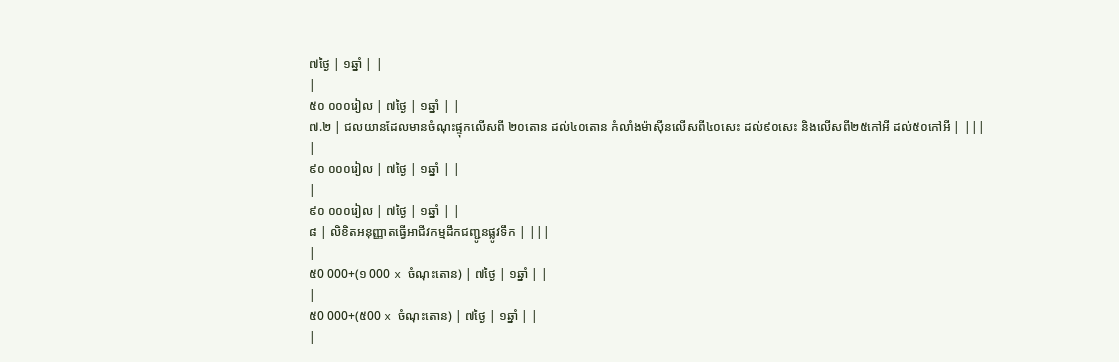៧ថ្ងៃ | ១ឆ្នាំ | |
|
៥០ ០០០រៀល | ៧ថ្ងៃ | ១ឆ្នាំ | |
៧.២ | ជលយានដែលមានចំណុះផ្ទុកលើសពី ២០តោន ដល់៤០តោន កំលាំងម៉ាស៊ីនលើសពី៤០សេះ ដល់៩០សេះ និងលើសពី២៥កៅអី ដល់៥០កៅអី | |||
|
៩០ ០០០រៀល | ៧ថ្ងៃ | ១ឆ្នាំ | |
|
៩០ ០០០រៀល | ៧ថ្ងៃ | ១ឆ្នាំ | |
៨ | លិខិតអនុញ្ញាតធ្វើអាជីវកម្មដឹកជញ្ជូនផ្លូវទឹក | |||
|
៥0 000+(១ 000 x ចំណុះតោន) | ៧ថ្ងៃ | ១ឆ្នាំ | |
|
៥0 000+(៥00 x ចំណុះតោន) | ៧ថ្ងៃ | ១ឆ្នាំ | |
|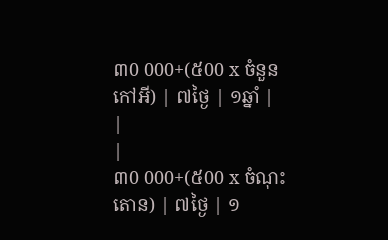៣0 000+(៥00 x ចំនួនកៅអី) | ៧ថ្ងៃ | ១ឆ្នាំ | |
|
៣0 000+(៥00 x ចំណុះតោន) | ៧ថ្ងៃ | ១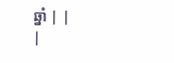ឆ្នាំ | |
|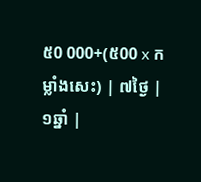៥0 000+(៥00 x កម្លាំងសេះ) | ៧ថ្ងៃ | ១ឆ្នាំ |